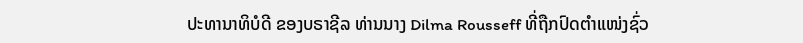ປະທານາທິບໍດີ ຂອງບຣາຊີລ ທ່ານນາງ Dilma Rousseff ທີ່ຖືກປົດຕຳແໜ່ງຊົ່ວ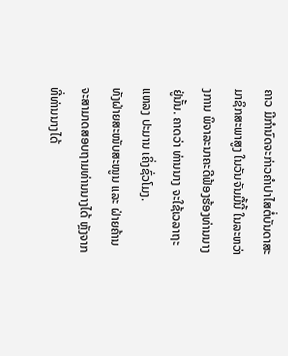ຄາວ ມີກຳນົດຈະກ່າວຄຳປາໄສຕໍ່ບັນດາສະມາຊິກສະພາສູງ ໃນວັນຈັນມື້ນີ້ ໃນລະຫວ່າງການ ພິຈາລະນາຄະດີຟ້ອງຮ້ອງທ່ານນາງຢູ່ນັ້ນ. ຄາດວ່າ ທ່ານນາງ ຈະໃຊ້ເວລາຖະແຫລງ ປະມານ ເຄິ່ງຊົ່ວໂມງ.
ທັງຝ່າຍສະໜັບສະໜູນ ແລະ ຝ່າຍຄ້ານ ຈະສາມາດສອບຖາມທ່ານນາງໄດ້ ຫຼັງຈາກ ທີ່ທ່ານນາງໄດ້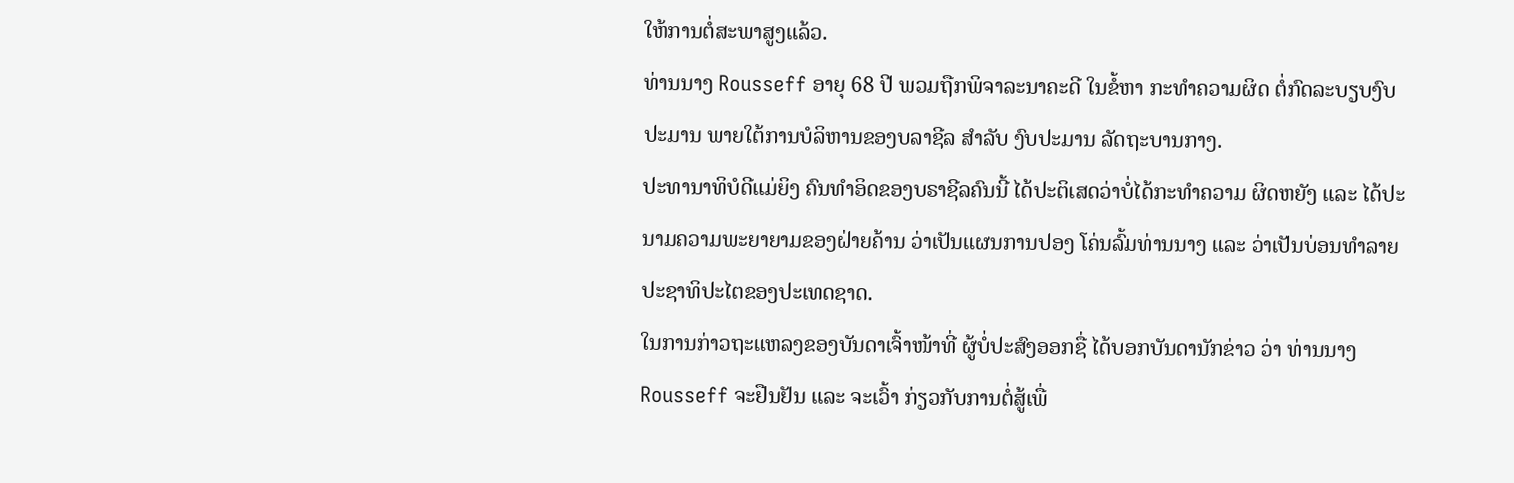ໃຫ້ການຕໍ່ສະພາສູງແລ້ວ.
ທ່ານນາງ Rousseff ອາຍຸ 68 ປີ ພວມຖືກພິຈາລະນາຄະດີ ໃນຂໍ້ຫາ ກະທຳຄວາມຜິດ ຕໍ່ກົດລະບຽບງົບປະມານ ພາຍໃຕ້ການບໍລິຫານຂອງບລາຊີລ ສຳລັບ ງົບປະມານ ລັດຖະບານກາງ.
ປະທານາທິບໍດີແມ່ຍິງ ຄົນທຳອິດຂອງບຣາຊີລຄົນນີ້ ໄດ້ປະຕິເສດວ່າບໍ່ໄດ້ກະທຳຄວາມ ຜິດຫຍັງ ແລະ ໄດ້ປະນາມຄວາມພະຍາຍາມຂອງຝ່າຍຄ້ານ ວ່າເປັນແຜນການປອງ ໂຄ່ນລົ້ມທ່ານນາງ ແລະ ວ່າເປັນບ່ອນທຳລາຍປະຊາທິປະໄຕຂອງປະເທດຊາດ.
ໃນການກ່າວຖະແຫລງຂອງບັນດາເຈົ້າໜ້າທີ່ ຜູ້ບໍ່ປະສົງອອກຊື່ ໄດ້ບອກບັນດານັກຂ່າວ ວ່າ ທ່ານນາງ Rousseff ຈະຢືນຢັນ ແລະ ຈະເວົ້າ ກ່ຽວກັບການຕໍ່ສູ້ເພື່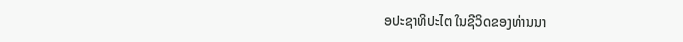ອປະຊາທິປະໄຕ ໃນຊີວິດຂອງທ່ານນາ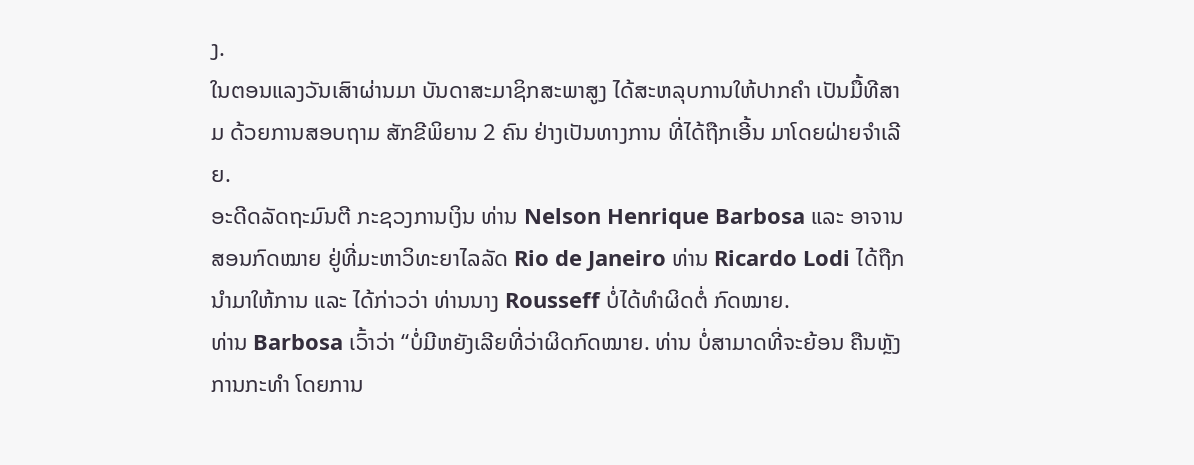ງ.
ໃນຕອນແລງວັນເສົາຜ່ານມາ ບັນດາສະມາຊິກສະພາສູງ ໄດ້ສະຫລຸບການໃຫ້ປາກຄຳ ເປັນມື້ທີສາມ ດ້ວຍການສອບຖາມ ສັກຂີພິຍານ 2 ຄົນ ຢ່າງເປັນທາງການ ທີ່ໄດ້ຖືກເອີ້ນ ມາໂດຍຝ່າຍຈຳເລີຍ.
ອະດີດລັດຖະມົນຕີ ກະຊວງການເງິນ ທ່ານ Nelson Henrique Barbosa ແລະ ອາຈານສອນກົດໝາຍ ຢູ່ທີ່ມະຫາວິທະຍາໄລລັດ Rio de Janeiro ທ່ານ Ricardo Lodi ໄດ້ຖືກນຳມາໃຫ້ການ ແລະ ໄດ້ກ່າວວ່າ ທ່ານນາງ Rousseff ບໍ່ໄດ້ທຳຜິດຕໍ່ ກົດໝາຍ.
ທ່ານ Barbosa ເວົ້າວ່າ “ບໍ່ມີຫຍັງເລີຍທີ່ວ່າຜິດກົດໝາຍ. ທ່ານ ບໍ່ສາມາດທີ່ຈະຍ້ອນ ຄືນຫຼັງ ການກະທຳ ໂດຍການ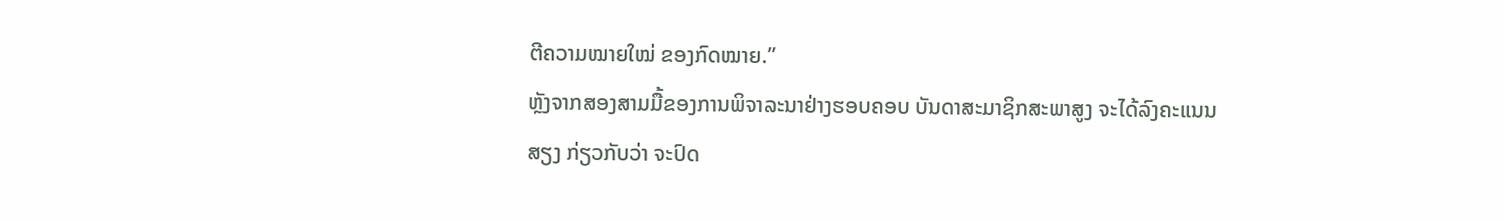ຕີຄວາມໝາຍໃໝ່ ຂອງກົດໝາຍ.”
ຫຼັງຈາກສອງສາມມື້ຂອງການພິຈາລະນາຢ່າງຮອບຄອບ ບັນດາສະມາຊິກສະພາສູງ ຈະໄດ້ລົງຄະແນນສຽງ ກ່ຽວກັບວ່າ ຈະປົດ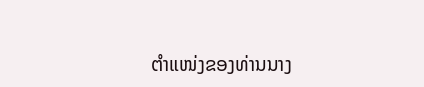ຕຳແໜ່ງຂອງທ່ານນາງ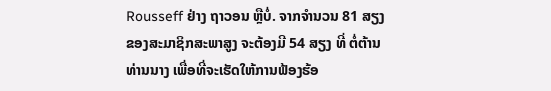Rousseff ຢ່າງ ຖາວອນ ຫຼືບໍ່. ຈາກຈຳນວນ 81 ສຽງຂອງສະມາຊິກສະພາສູງ ຈະຕ້ອງມີ 54 ສຽງ ທີ່ ຕໍ່ຕ້ານທ່ານນາງ ເພື່ອທີ່ຈະເຮັດໃຫ້ການຟ້ອງຮ້ອ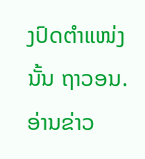ງປົດຕຳແໜ່ງນັ້ນ ຖາວອນ.
ອ່ານຂ່າວ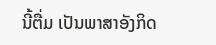ນີ້ຕື່ມ ເປັນພາສາອັງກິດ